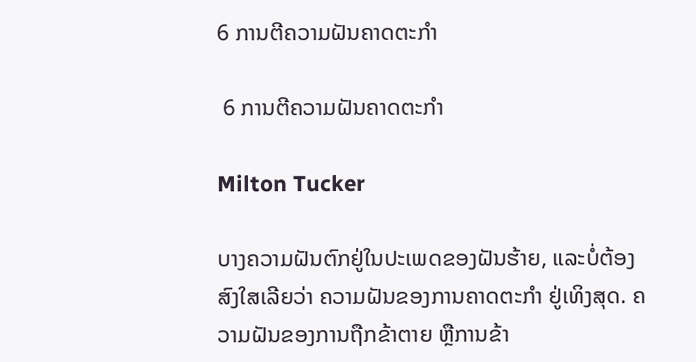6 ການຕີຄວາມຝັນຄາດຕະກໍາ

 6 ການຕີຄວາມຝັນຄາດຕະກໍາ

Milton Tucker

ບາງຄວາມຝັນຕົກຢູ່ໃນປະເພດຂອງຝັນຮ້າຍ, ແລະບໍ່ຕ້ອງສົງໃສເລີຍວ່າ ຄວາມຝັນຂອງການຄາດຕະກຳ ຢູ່ເທິງສຸດ. ຄວາມຝັນຂອງການຖືກຂ້າຕາຍ ຫຼືການຂ້າ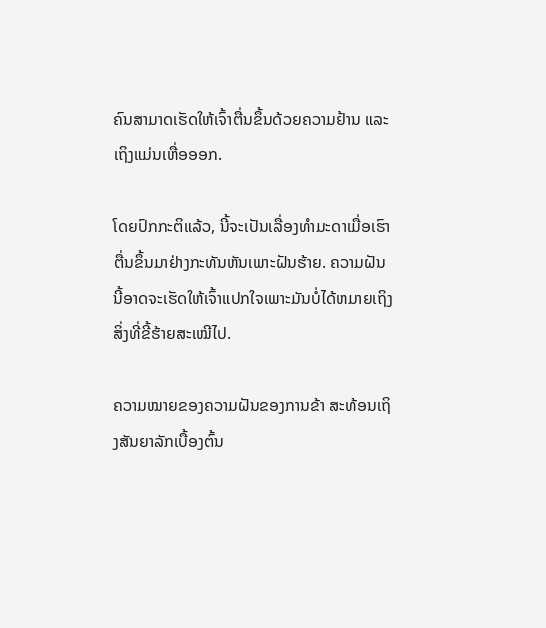ຄົນສາມາດເຮັດໃຫ້ເຈົ້າຕື່ນຂຶ້ນດ້ວຍຄວາມຢ້ານ ແລະເຖິງແມ່ນເຫື່ອອອກ.

ໂດຍປົກກະຕິແລ້ວ, ນີ້ຈະເປັນເລື່ອງທຳມະດາເມື່ອເຮົາຕື່ນຂຶ້ນມາຢ່າງກະທັນຫັນເພາະຝັນຮ້າຍ. ຄວາມຝັນນີ້ອາດຈະເຮັດໃຫ້ເຈົ້າແປກໃຈເພາະມັນບໍ່ໄດ້ຫມາຍເຖິງສິ່ງທີ່ຂີ້ຮ້າຍສະເໝີໄປ.

ຄວາມໝາຍຂອງຄວາມຝັນຂອງການຂ້າ ສະທ້ອນເຖິງສັນຍາລັກເບື້ອງຕົ້ນ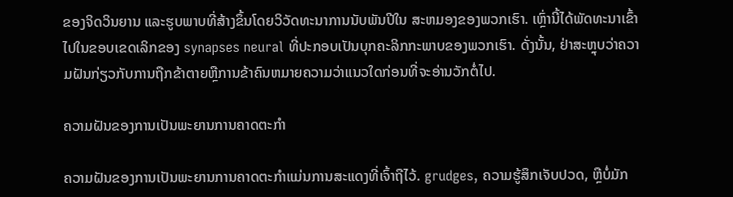ຂອງຈິດວິນຍານ ແລະຮູບພາບທີ່ສ້າງຂຶ້ນໂດຍວິວັດທະນາການນັບພັນປີໃນ ສະຫມອງຂອງພວກເຮົາ. ເຫຼົ່ານີ້ໄດ້ພັດທະນາເຂົ້າໄປໃນຂອບເຂດເລິກຂອງ synapses neural ທີ່ປະກອບເປັນບຸກຄະລິກກະພາບຂອງພວກເຮົາ. ດັ່ງນັ້ນ, ຢ່າສະຫຼຸບວ່າຄວາມຝັນກ່ຽວກັບການຖືກຂ້າຕາຍຫຼືການຂ້າຄົນຫມາຍຄວາມວ່າແນວໃດກ່ອນທີ່ຈະອ່ານວັກຕໍ່ໄປ.

ຄວາມຝັນຂອງການເປັນພະຍານການຄາດຕະກໍາ

ຄວາມຝັນຂອງການເປັນພະຍານການຄາດຕະກໍາແມ່ນການສະແດງທີ່ເຈົ້າຖືໄວ້. grudges, ຄວາມຮູ້ສຶກເຈັບປວດ, ຫຼືບໍ່ມັກ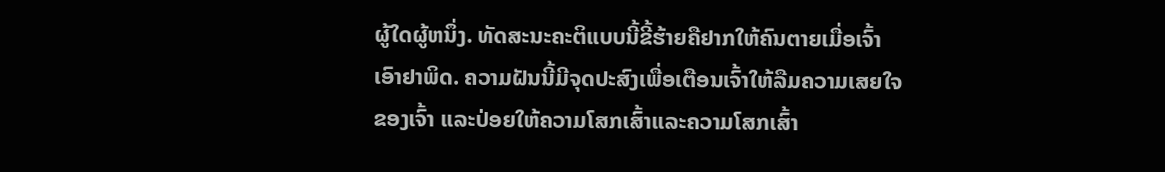ຜູ້ໃດຜູ້ຫນຶ່ງ. ທັດສະນະຄະຕິແບບນີ້ຂີ້ຮ້າຍຄືຢາກໃຫ້ຄົນຕາຍເມື່ອເຈົ້າເອົາຢາພິດ. ຄວາມຝັນນີ້ມີຈຸດປະສົງເພື່ອເຕືອນເຈົ້າໃຫ້ລືມຄວາມເສຍໃຈຂອງເຈົ້າ ແລະປ່ອຍໃຫ້ຄວາມໂສກເສົ້າແລະຄວາມໂສກເສົ້າ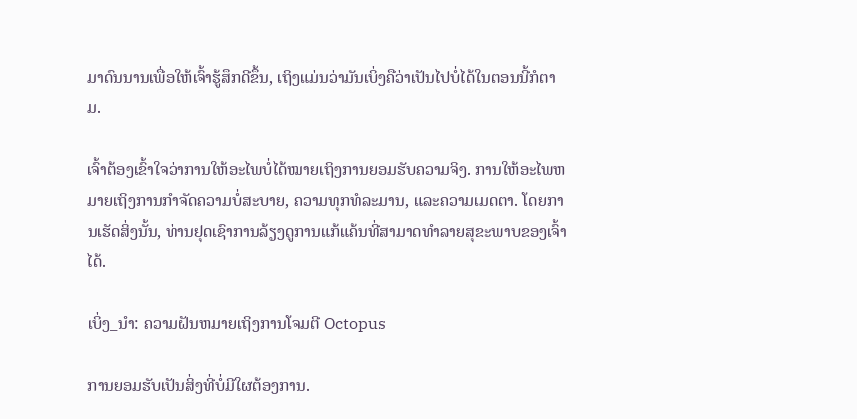ມາດົນນານເພື່ອໃຫ້ເຈົ້າຮູ້ສຶກດີຂຶ້ນ, ເຖິງແມ່ນວ່າມັນເບິ່ງຄືວ່າເປັນໄປບໍ່ໄດ້ໃນຕອນນີ້ກໍຕາມ.

ເຈົ້າຕ້ອງເຂົ້າໃຈວ່າການໃຫ້ອະໄພບໍ່ໄດ້ໝາຍເຖິງການຍອມຮັບຄວາມຈິງ. ການໃຫ້ອະໄພຫມາຍເຖິງການກໍາຈັດຄວາມບໍ່ສະບາຍ, ຄວາມທຸກທໍລະມານ, ແລະຄວາມເມດຕາ. ໂດຍການເຮັດສິ່ງນັ້ນ, ທ່ານຢຸດເຊົາການລ້ຽງດູການແກ້ແຄ້ນທີ່ສາມາດທຳລາຍສຸຂະພາບຂອງເຈົ້າໄດ້.

ເບິ່ງ_ນຳ: ຄວາມຝັນຫມາຍເຖິງການໂຈມຕີ Octopus

ການຍອມຮັບເປັນສິ່ງທີ່ບໍ່ມີໃຜຕ້ອງການ.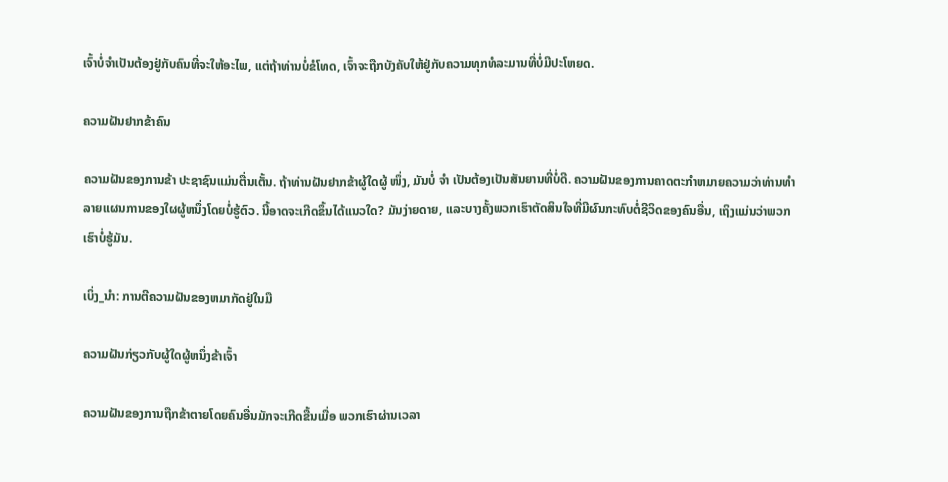ເຈົ້າບໍ່ຈໍາເປັນຕ້ອງຢູ່ກັບຄົນທີ່ຈະໃຫ້ອະໄພ, ແຕ່ຖ້າທ່ານບໍ່ຂໍໂທດ, ເຈົ້າຈະຖືກບັງຄັບໃຫ້ຢູ່ກັບຄວາມທຸກທໍລະມານທີ່ບໍ່ມີປະໂຫຍດ.

ຄວາມຝັນຢາກຂ້າຄົນ

ຄວາມຝັນຂອງການຂ້າ ປະຊາຊົນແມ່ນຕື່ນເຕັ້ນ. ຖ້າທ່ານຝັນຢາກຂ້າຜູ້ໃດຜູ້ ໜຶ່ງ, ມັນບໍ່ ຈຳ ເປັນຕ້ອງເປັນສັນຍານທີ່ບໍ່ດີ. ຄວາມຝັນຂອງການຄາດຕະກໍາຫມາຍຄວາມວ່າທ່ານທໍາລາຍແຜນການຂອງໃຜຜູ້ຫນຶ່ງໂດຍບໍ່ຮູ້ຕົວ. ນີ້ອາດຈະເກີດຂຶ້ນໄດ້ແນວໃດ? ມັນງ່າຍດາຍ, ແລະບາງຄັ້ງພວກເຮົາຕັດສິນໃຈທີ່ມີຜົນກະທົບຕໍ່ຊີວິດຂອງຄົນອື່ນ, ເຖິງແມ່ນວ່າພວກເຮົາບໍ່ຮູ້ມັນ.

ເບິ່ງ_ນຳ: ການຕີຄວາມຝັນຂອງຫມາກັດຢູ່ໃນມື

ຄວາມຝັນກ່ຽວກັບຜູ້ໃດຜູ້ຫນຶ່ງຂ້າເຈົ້າ

ຄວາມຝັນຂອງການຖືກຂ້າຕາຍໂດຍຄົນອື່ນມັກຈະເກີດຂື້ນເມື່ອ ພວກເຮົາຜ່ານເວລາ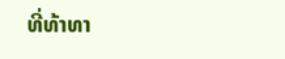ທີ່ທ້າທາ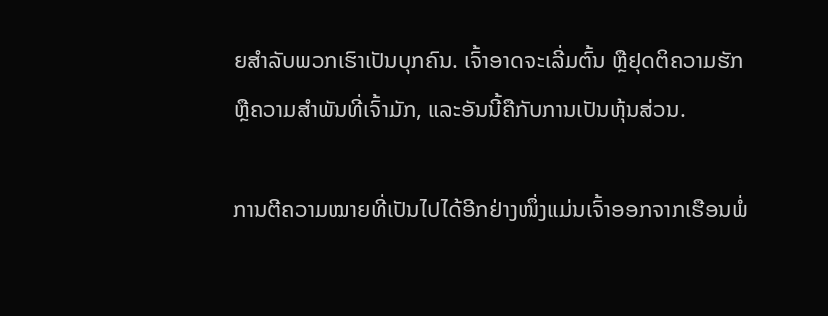ຍສໍາລັບພວກເຮົາເປັນບຸກຄົນ. ເຈົ້າອາດຈະເລີ່ມຕົ້ນ ຫຼືຢຸດຕິຄວາມຮັກ ຫຼືຄວາມສຳພັນທີ່ເຈົ້າມັກ, ແລະອັນນີ້ຄືກັບການເປັນຫຸ້ນສ່ວນ.

ການຕີຄວາມໝາຍທີ່ເປັນໄປໄດ້ອີກຢ່າງໜຶ່ງແມ່ນເຈົ້າອອກຈາກເຮືອນພໍ່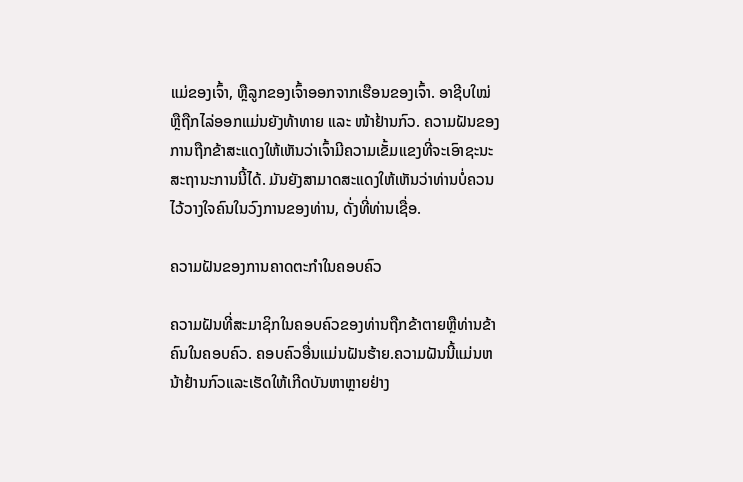ແມ່ຂອງເຈົ້າ, ຫຼືລູກຂອງເຈົ້າອອກຈາກເຮືອນຂອງເຈົ້າ. ອາຊີບໃໝ່ ຫຼືຖືກໄລ່ອອກແມ່ນຍັງທ້າທາຍ ແລະ ໜ້າຢ້ານກົວ. ຄວາມຝັນຂອງການຖືກຂ້າສະແດງໃຫ້ເຫັນວ່າເຈົ້າມີຄວາມເຂັ້ມແຂງທີ່ຈະເອົາຊະນະສະຖານະການນີ້ໄດ້. ມັນຍັງສາມາດສະແດງໃຫ້ເຫັນວ່າທ່ານບໍ່ຄວນໄວ້ວາງໃຈຄົນໃນວົງການຂອງທ່ານ, ດັ່ງທີ່ທ່ານເຊື່ອ.

ຄວາມຝັນຂອງການຄາດຕະກໍາໃນຄອບຄົວ

ຄວາມຝັນທີ່ສະມາຊິກໃນຄອບຄົວຂອງທ່ານຖືກຂ້າຕາຍຫຼືທ່ານຂ້າຄົນໃນຄອບຄົວ. ຄອບຄົວອື່ນແມ່ນຝັນຮ້າຍ.ຄວາມຝັນນີ້ແມ່ນຫນ້າຢ້ານກົວແລະເຮັດໃຫ້ເກີດບັນຫາຫຼາຍຢ່າງ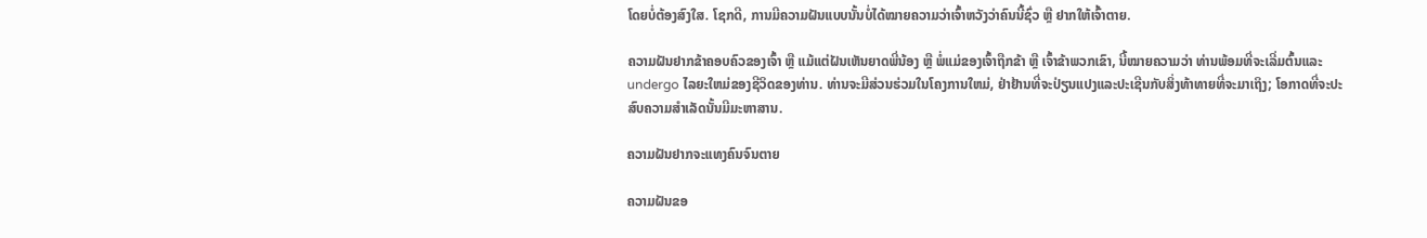ໂດຍບໍ່ຕ້ອງສົງໃສ. ໂຊກດີ, ການມີຄວາມຝັນແບບນັ້ນບໍ່ໄດ້ໝາຍຄວາມວ່າເຈົ້າຫວັງວ່າຄົນນີ້ຊົ່ວ ຫຼື ຢາກໃຫ້ເຈົ້າຕາຍ.

ຄວາມຝັນຢາກຂ້າຄອບຄົວຂອງເຈົ້າ ຫຼື ແມ້ແຕ່ຝັນເຫັນຍາດພີ່ນ້ອງ ຫຼື ພໍ່ແມ່ຂອງເຈົ້າຖືກຂ້າ ຫຼື ເຈົ້າຂ້າພວກເຂົາ, ນີ້ໝາຍຄວາມວ່າ ທ່ານພ້ອມທີ່ຈະເລີ່ມຕົ້ນແລະ undergo ໄລຍະໃຫມ່ຂອງຊີວິດຂອງທ່ານ. ທ່ານຈະມີສ່ວນຮ່ວມໃນໂຄງການໃຫມ່, ຢ່າຢ້ານທີ່ຈະປ່ຽນແປງແລະປະເຊີນກັບສິ່ງທ້າທາຍທີ່ຈະມາເຖິງ; ໂອກາດທີ່ຈະປະສົບຄວາມສຳເລັດນັ້ນມີມະຫາສານ.

ຄວາມຝັນຢາກຈະແທງຄົນຈົນຕາຍ

ຄວາມຝັນຂອ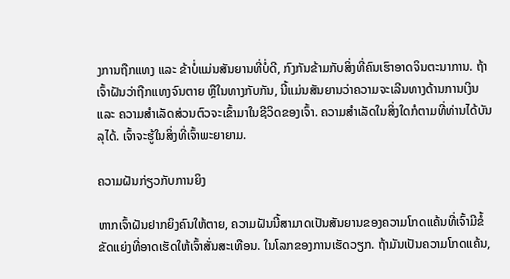ງການຖືກແທງ ແລະ ຂ້າບໍ່ແມ່ນສັນຍານທີ່ບໍ່ດີ, ກົງກັນຂ້າມກັບສິ່ງທີ່ຄົນເຮົາອາດຈິນຕະນາການ. ຖ້າເຈົ້າຝັນວ່າຖືກແທງຈົນຕາຍ ຫຼືໃນທາງກັບກັນ, ນີ້ແມ່ນສັນຍານວ່າຄວາມຈະເລີນທາງດ້ານການເງິນ ແລະ ຄວາມສຳເລັດສ່ວນຕົວຈະເຂົ້າມາໃນຊີວິດຂອງເຈົ້າ. ຄວາມສໍາເລັດໃນສິ່ງໃດກໍຕາມທີ່ທ່ານໄດ້ບັນລຸໄດ້. ເຈົ້າຈະຮູ້ໃນສິ່ງທີ່ເຈົ້າພະຍາຍາມ.

ຄວາມຝັນກ່ຽວກັບການຍິງ

ຫາກເຈົ້າຝັນຢາກຍິງຄົນໃຫ້ຕາຍ, ຄວາມຝັນນີ້ສາມາດເປັນສັນຍານຂອງຄວາມໂກດແຄ້ນທີ່ເຈົ້າມີຂໍ້ຂັດແຍ່ງທີ່ອາດເຮັດໃຫ້ເຈົ້າສັ່ນສະເທືອນ. ໃນໂລກຂອງການເຮັດວຽກ. ຖ້າມັນເປັນຄວາມໂກດແຄ້ນ,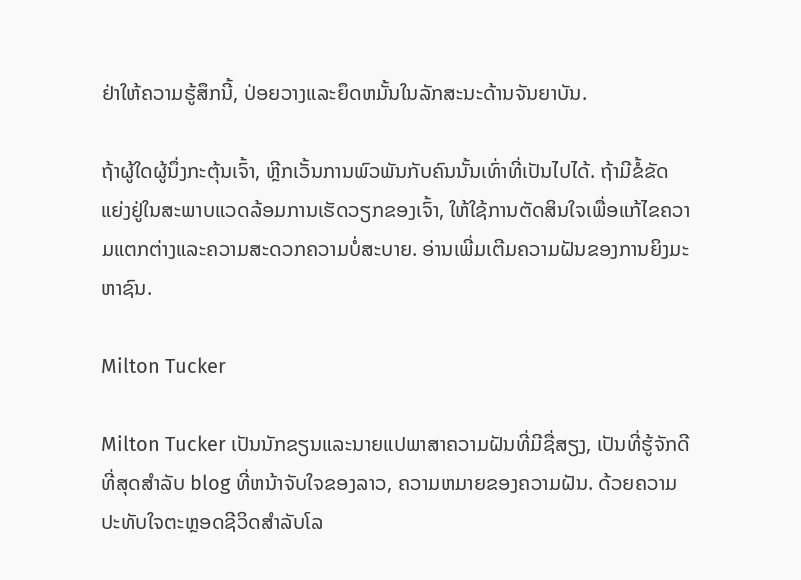ຢ່າໃຫ້ຄວາມຮູ້ສຶກນີ້, ປ່ອຍວາງແລະຍຶດຫມັ້ນໃນລັກສະນະດ້ານຈັນຍາບັນ.

ຖ້າຜູ້ໃດຜູ້ນຶ່ງກະຕຸ້ນເຈົ້າ, ຫຼີກເວັ້ນການພົວພັນກັບຄົນນັ້ນເທົ່າທີ່ເປັນໄປໄດ້. ຖ້າມີຂໍ້ຂັດແຍ່ງຢູ່ໃນສະພາບແວດລ້ອມການເຮັດວຽກຂອງເຈົ້າ, ໃຫ້ໃຊ້ການຕັດສິນໃຈເພື່ອແກ້ໄຂຄວາມແຕກຕ່າງແລະຄວາມສະດວກຄວາມບໍ່ສະບາຍ. ອ່ານເພີ່ມເຕີມຄວາມຝັນຂອງການຍິງມະຫາຊົນ.

Milton Tucker

Milton Tucker ເປັນນັກຂຽນແລະນາຍແປພາສາຄວາມຝັນທີ່ມີຊື່ສຽງ, ເປັນທີ່ຮູ້ຈັກດີທີ່ສຸດສໍາລັບ blog ທີ່ຫນ້າຈັບໃຈຂອງລາວ, ຄວາມຫມາຍຂອງຄວາມຝັນ. ດ້ວຍຄວາມປະທັບໃຈຕະຫຼອດຊີວິດສໍາລັບໂລ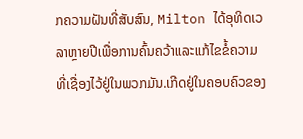ກຄວາມຝັນທີ່ສັບສົນ, Milton ໄດ້ອຸທິດເວລາຫຼາຍປີເພື່ອການຄົ້ນຄວ້າແລະແກ້ໄຂຂໍ້ຄວາມທີ່ເຊື່ອງໄວ້ຢູ່ໃນພວກມັນ.ເກີດຢູ່ໃນຄອບຄົວຂອງ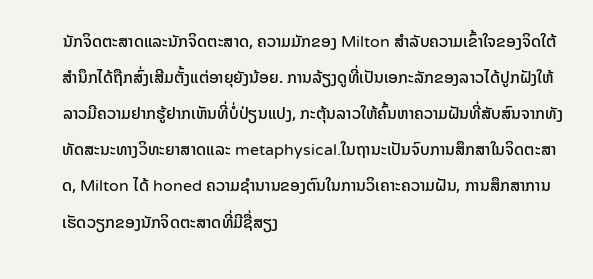ນັກຈິດຕະສາດແລະນັກຈິດຕະສາດ, ຄວາມມັກຂອງ Milton ສໍາລັບຄວາມເຂົ້າໃຈຂອງຈິດໃຕ້ສໍານຶກໄດ້ຖືກສົ່ງເສີມຕັ້ງແຕ່ອາຍຸຍັງນ້ອຍ. ການລ້ຽງດູທີ່ເປັນເອກະລັກຂອງລາວໄດ້ປູກຝັງໃຫ້ລາວມີຄວາມຢາກຮູ້ຢາກເຫັນທີ່ບໍ່ປ່ຽນແປງ, ກະຕຸ້ນລາວໃຫ້ຄົ້ນຫາຄວາມຝັນທີ່ສັບສົນຈາກທັງທັດສະນະທາງວິທະຍາສາດແລະ metaphysical.ໃນຖານະເປັນຈົບການສຶກສາໃນຈິດຕະສາດ, Milton ໄດ້ honed ຄວາມຊໍານານຂອງຕົນໃນການວິເຄາະຄວາມຝັນ, ການສຶກສາການເຮັດວຽກຂອງນັກຈິດຕະສາດທີ່ມີຊື່ສຽງ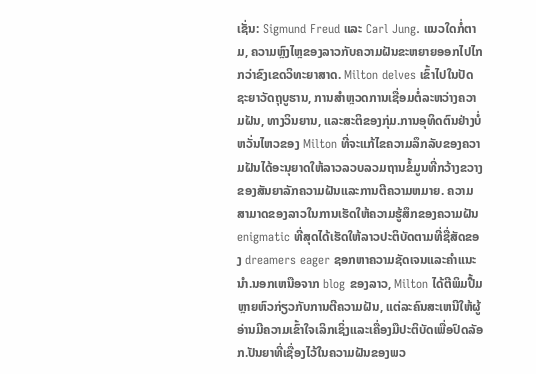ເຊັ່ນ: Sigmund Freud ແລະ Carl Jung. ແນວໃດກໍ່ຕາມ, ຄວາມຫຼົງໄຫຼຂອງລາວກັບຄວາມຝັນຂະຫຍາຍອອກໄປໄກກວ່າຂົງເຂດວິທະຍາສາດ. Milton delves ເຂົ້າໄປໃນປັດຊະຍາວັດຖຸບູຮານ, ການສໍາຫຼວດການເຊື່ອມຕໍ່ລະຫວ່າງຄວາມຝັນ, ທາງວິນຍານ, ແລະສະຕິຂອງກຸ່ມ.ການອຸທິດຕົນຢ່າງບໍ່ຫວັ່ນໄຫວຂອງ Milton ທີ່ຈະແກ້ໄຂຄວາມລຶກລັບຂອງຄວາມຝັນໄດ້ອະນຸຍາດໃຫ້ລາວລວບລວມຖານຂໍ້ມູນທີ່ກວ້າງຂວາງຂອງສັນຍາລັກຄວາມຝັນແລະການຕີຄວາມຫມາຍ. ຄວາມສາມາດຂອງລາວໃນການເຮັດໃຫ້ຄວາມຮູ້ສຶກຂອງຄວາມຝັນ enigmatic ທີ່ສຸດໄດ້ເຮັດໃຫ້ລາວປະຕິບັດຕາມທີ່ຊື່ສັດຂອງ dreamers eager ຊອກຫາຄວາມຊັດເຈນແລະຄໍາແນະນໍາ.ນອກເຫນືອຈາກ blog ຂອງລາວ, Milton ໄດ້ຕີພິມປື້ມຫຼາຍຫົວກ່ຽວກັບການຕີຄວາມຝັນ, ແຕ່ລະຄົນສະເຫນີໃຫ້ຜູ້ອ່ານມີຄວາມເຂົ້າໃຈເລິກເຊິ່ງແລະເຄື່ອງມືປະຕິບັດເພື່ອປົດລັອກ.ປັນຍາທີ່ເຊື່ອງໄວ້ໃນຄວາມຝັນຂອງພວ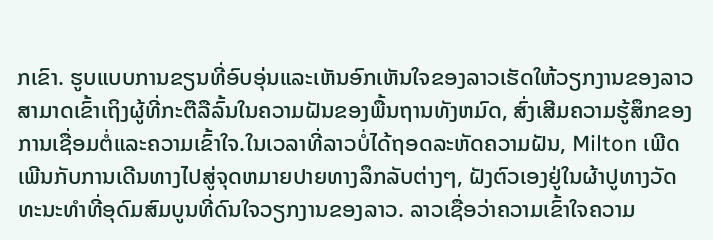ກເຂົາ. ຮູບແບບການຂຽນທີ່ອົບອຸ່ນແລະເຫັນອົກເຫັນໃຈຂອງລາວເຮັດໃຫ້ວຽກງານຂອງລາວສາມາດເຂົ້າເຖິງຜູ້ທີ່ກະຕືລືລົ້ນໃນຄວາມຝັນຂອງພື້ນຖານທັງຫມົດ, ສົ່ງເສີມຄວາມຮູ້ສຶກຂອງການເຊື່ອມຕໍ່ແລະຄວາມເຂົ້າໃຈ.ໃນເວລາທີ່ລາວບໍ່ໄດ້ຖອດລະຫັດຄວາມຝັນ, Milton ເພີດເພີນກັບການເດີນທາງໄປສູ່ຈຸດຫມາຍປາຍທາງລຶກລັບຕ່າງໆ, ຝັງຕົວເອງຢູ່ໃນຜ້າປູທາງວັດທະນະທໍາທີ່ອຸດົມສົມບູນທີ່ດົນໃຈວຽກງານຂອງລາວ. ລາວເຊື່ອວ່າຄວາມເຂົ້າໃຈຄວາມ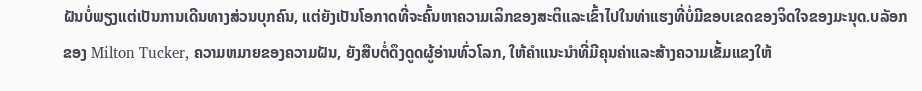ຝັນບໍ່ພຽງແຕ່ເປັນການເດີນທາງສ່ວນບຸກຄົນ, ແຕ່ຍັງເປັນໂອກາດທີ່ຈະຄົ້ນຫາຄວາມເລິກຂອງສະຕິແລະເຂົ້າໄປໃນທ່າແຮງທີ່ບໍ່ມີຂອບເຂດຂອງຈິດໃຈຂອງມະນຸດ.ບລັອກຂອງ Milton Tucker, ຄວາມຫມາຍຂອງຄວາມຝັນ, ຍັງສືບຕໍ່ດຶງດູດຜູ້ອ່ານທົ່ວໂລກ, ໃຫ້ຄໍາແນະນໍາທີ່ມີຄຸນຄ່າແລະສ້າງຄວາມເຂັ້ມແຂງໃຫ້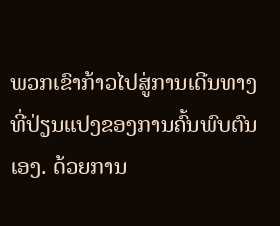ພວກເຂົາກ້າວໄປສູ່ການເດີນທາງທີ່ປ່ຽນແປງຂອງການຄົ້ນພົບຕົນເອງ. ດ້ວຍການ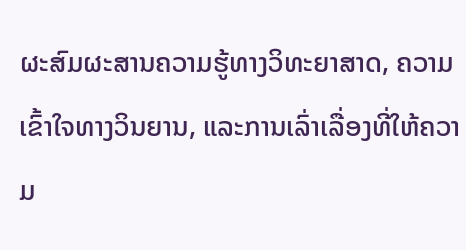ຜະສົມຜະສານຄວາມຮູ້ທາງວິທະຍາສາດ, ຄວາມເຂົ້າໃຈທາງວິນຍານ, ແລະການເລົ່າເລື່ອງທີ່ໃຫ້ຄວາມ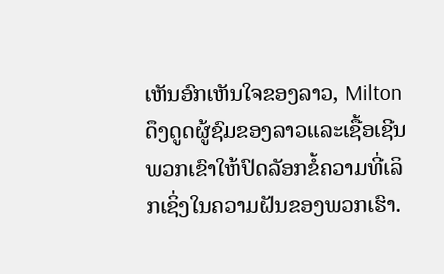ເຫັນອົກເຫັນໃຈຂອງລາວ, Milton ດຶງດູດຜູ້ຊົມຂອງລາວແລະເຊື້ອເຊີນພວກເຂົາໃຫ້ປົດລັອກຂໍ້ຄວາມທີ່ເລິກເຊິ່ງໃນຄວາມຝັນຂອງພວກເຮົາ.